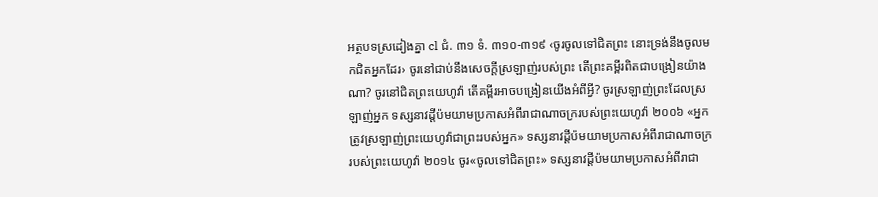អត្ថបទស្រដៀងគ្នា cl ជំ. ៣១ ទំ. ៣១០-៣១៩ ‹ចូរចូលទៅជិតព្រះ នោះទ្រង់នឹងចូលមកជិតអ្នកដែរ› ចូរនៅជាប់នឹងសេចក្ដីស្រឡាញ់របស់ព្រះ តើព្រះគម្ពីរពិតជាបង្រៀនយ៉ាងណា? ចូរនៅជិតព្រះយេហូវ៉ា តើគម្ពីរអាចបង្រៀនយើងអំពីអ្វី? ចូរស្រឡាញ់ព្រះដែលស្រឡាញ់អ្នក ទស្សនាវដ្ដីប៉មយាមប្រកាសអំពីរាជាណាចក្ររបស់ព្រះយេហូវ៉ា ២០០៦ «អ្នកត្រូវស្រឡាញ់ព្រះយេហូវ៉ាជាព្រះរបស់អ្នក» ទស្សនាវដ្ដីប៉មយាមប្រកាសអំពីរាជាណាចក្ររបស់ព្រះយេហូវ៉ា ២០១៤ ចូរ«ចូលទៅជិតព្រះ» ទស្សនាវដ្ដីប៉មយាមប្រកាសអំពីរាជា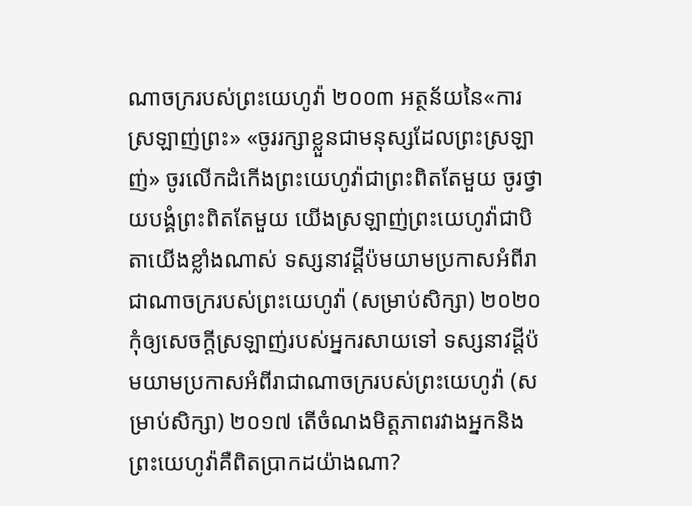ណាចក្ររបស់ព្រះយេហូវ៉ា ២០០៣ អត្ថន័យនៃ«ការស្រឡាញ់ព្រះ» «ចូររក្សាខ្លួនជាមនុស្សដែលព្រះស្រឡាញ់» ចូរលើកដំកើងព្រះយេហូវ៉ាជាព្រះពិតតែមួយ ចូរថ្វាយបង្គំព្រះពិតតែមួយ យើងស្រឡាញ់ព្រះយេហូវ៉ាជាបិតាយើងខ្លាំងណាស់ ទស្សនាវដ្ដីប៉មយាមប្រកាសអំពីរាជាណាចក្ររបស់ព្រះយេហូវ៉ា (សម្រាប់សិក្សា) ២០២០ កុំឲ្យសេចក្ដីស្រឡាញ់របស់អ្នករសាយទៅ ទស្សនាវដ្ដីប៉មយាមប្រកាសអំពីរាជាណាចក្ររបស់ព្រះយេហូវ៉ា (សម្រាប់សិក្សា) ២០១៧ តើចំណងមិត្តភាពរវាងអ្នកនិងព្រះយេហូវ៉ាគឺពិតប្រាកដយ៉ាងណា?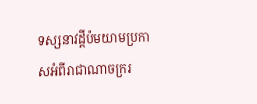ទស្សនាវដ្ដីប៉មយាមប្រកាសអំពីរាជាណាចក្ររ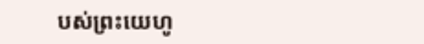បស់ព្រះយេហូ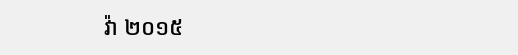វ៉ា ២០១៥